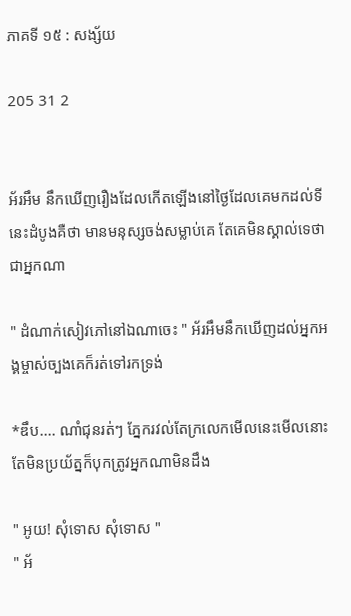ភាគទី ១៥ : សង្ស័យ

205 31 2


អ័រអឹម នឹកឃើញរឿងដែលកើតឡើងនៅថ្ងៃដែលគេមកដល់ទីនេះដំបូងគឺថា មានមនុស្សចង់សម្លាប់គេ តែគេមិនស្គាល់ទេថាជាអ្នកណា

" ដំណាក់សៀវភៅនៅឯណាចេះ " អ័រអឹមនឹកឃើញដល់អ្នកអង្គម្ចាស់ច្បងគេក៏រត់ទៅរកទ្រង់

*ឌឹប.... ណាំជុនរត់ៗ ភ្នែករវល់តែក្រលេកមើលនេះមើលនោះតែមិនប្រយ័ត្នក៏បុកត្រូវអ្នកណាមិនដឹង

" អូយ! សុំទោស សុំទោស "
" អ័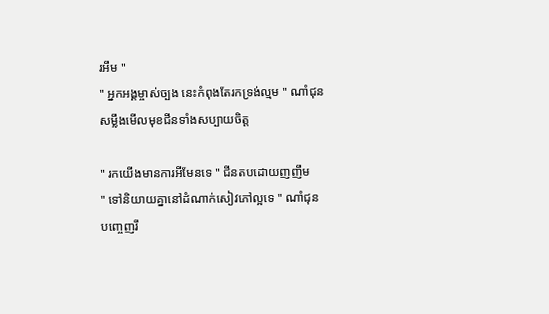រអឹម "
" អ្នកអង្គម្ចាស់ច្បង នេះកំពុងតែរកទ្រង់ល្មម " ណាំជុន សម្លឹងមើលមុខជីនទាំងសប្បាយចិត្ត

" រកយើងមានការអីមែនទេ " ជីនតបដោយញញឹម
" ទៅនិយាយគ្នានៅដំណាក់សៀវភៅល្អទេ " ណាំជុនបញ្ចេញរឹ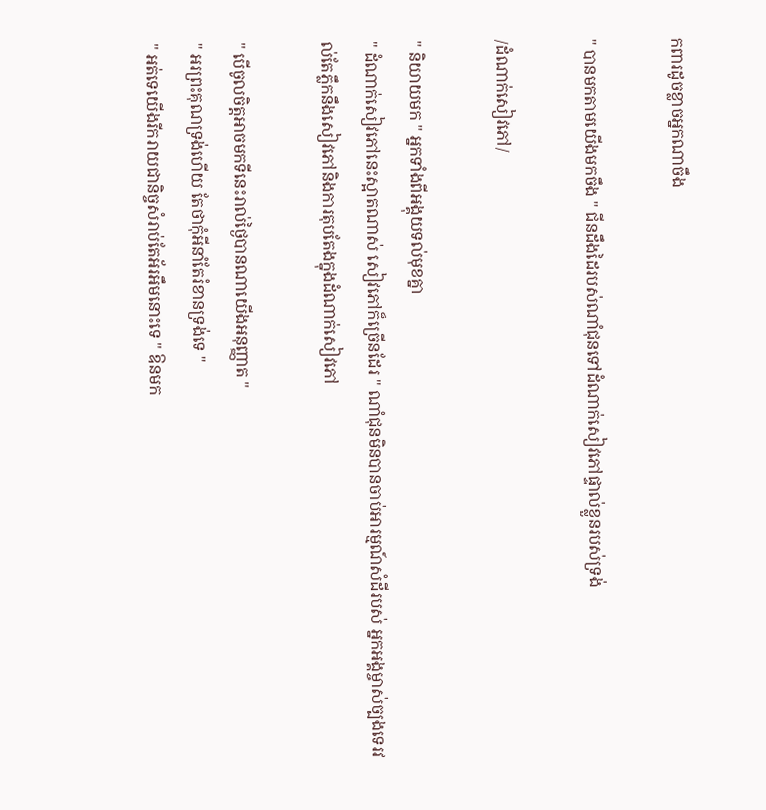កពារដូចខ្លាចអ្នកណាចឹង

" បានមកតាមយើងមកចឹង " ជីនដឹងដៃរបស់ណាំជុនទៅដំណាក់សៀវភៅផ្ទាល់ខ្លួនរបស់ទ្រង់

/ដំណាក់សៀវភៅ/

" និយាយមក " អ្នកទាំងពីអង្គុយទល់មុខគ្នា
" ដំណាក់សៀវភៅនេះស្អាតណាស់ សៀវភៅក៏ច្រើនដែរ " ណាំជុនមិនបានចាប់អារម្មណ៍សំដីរបស់ អ្នកអង្គម្ចាស់ច្បងទេរវល់តែភ្លឹកនឹងសៀវភៅនិងការតុបតែងក្នុងដំណាក់សៀវភៅ

" បើចូលចិត្តអាចមកទីនេះរាល់ថ្ងៃបានណាយើងអនុញ្ញាត "
" អរព្រះគុណទ្រង់ហើយ តែថាកុំអីនាំតែរំខានទ្រង់ទេ "
" អត់ទេយើងរីករាយជានិច្ចសំរាប់តែអ័រអឹមនោះទេ " ឱនមក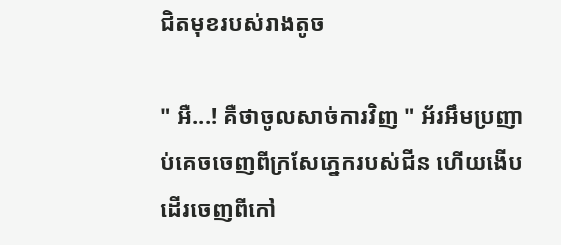ជិតមុខរបស់រាងតូច

" អឺ...! គឺថាចូលសាច់ការវិញ " អ័រអឹមប្រញាប់គេចចេញពីក្រសែភ្នេករបស់ជីន ហើយងើបដើរចេញពីកៅ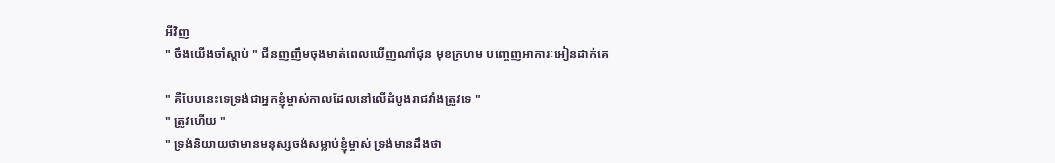អីវិញ
" ចឹងយើងចាំស្ដាប់ " ជីនញញឹមចុងមាត់ពេលឃើញណាំជុន មុខក្រហម បញ្ចេញអាការៈអៀនដាក់គេ

" គឺបែបនេះទេទ្រង់ជាអ្នកខ្ញុំម្ចាស់កាលដែលនៅលើដំបូងរាជវាំងត្រូវទេ "
" ត្រូវហើយ "
" ទ្រង់និយាយថាមានមនុស្សចង់សម្លាប់ខ្ញុំម្ចាស់ ទ្រង់មានដឹងថា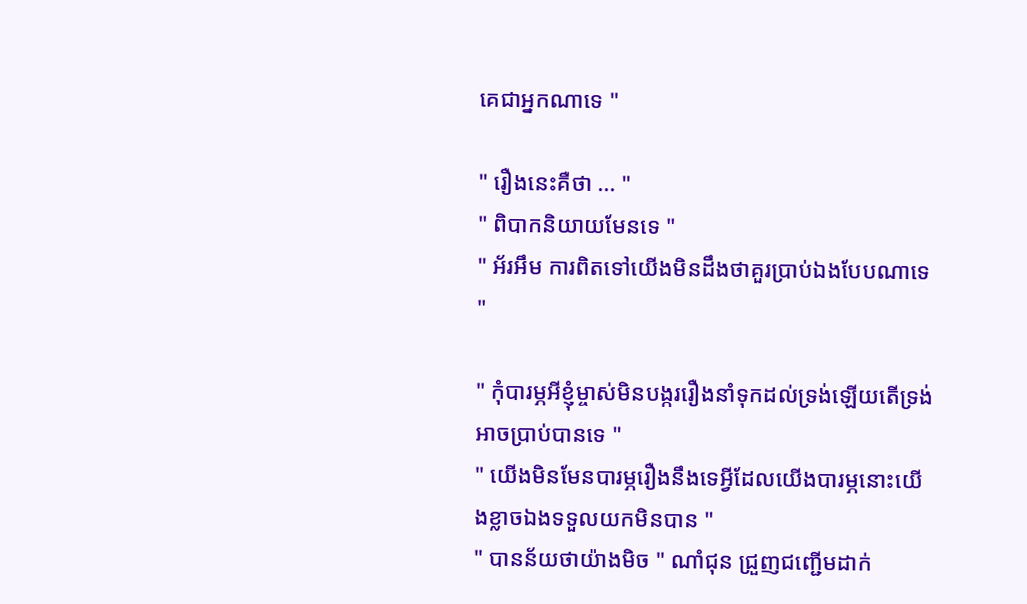គេជាអ្នកណាទេ "

" រឿងនេះគឺថា ... "
" ពិបាកនិយាយមែនទេ "
" អ័រអឹម ការពិតទៅយើងមិនដឹងថាគួរប្រាប់ឯងបែបណាទេ "

" កុំបារម្ភអីខ្ញុំម្ចាស់មិនបង្កររឿងនាំទុកដល់ទ្រង់ឡើយតើទ្រង់អាចប្រាប់បានទេ "
" យើងមិនមែនបារម្ភរឿងនឹងទេអ្វីដែលយើងបារម្ភនោះយើងខ្លាចឯងទទួលយកមិនបាន "
" បានន័យថាយ៉ាងមិច " ណាំជុន ជ្រួញជញ្ជើមដាក់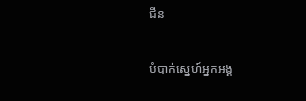ជីន

បំបាក់ស្នេហ៍អ្នកអង្គ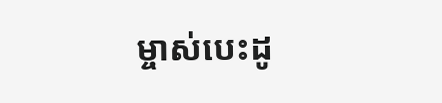ម្ចាស់បេះដូ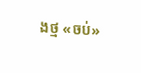ងថ្ម «ចប់»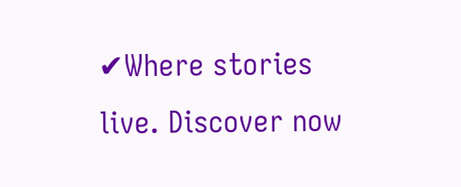✔Where stories live. Discover now